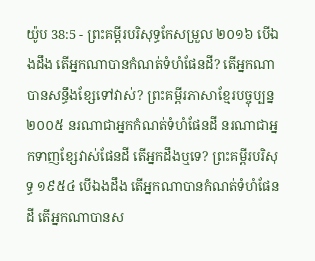យ៉ូប 38:5 - ព្រះគម្ពីរបរិសុទ្ធកែសម្រួល ២០១៦ បើឯងដឹង តើអ្នកណាបានកំណត់ទំហំផែនដី? តើអ្នកណាបានសន្ធឹងខ្សែទៅវាស់? ព្រះគម្ពីរភាសាខ្មែរបច្ចុប្បន្ន ២០០៥ នរណាជាអ្នកកំណត់ទំហំផែនដី នរណាជាអ្នកទាញខ្សែវាស់ផែនដី តើអ្នកដឹងឬទេ? ព្រះគម្ពីរបរិសុទ្ធ ១៩៥៤ បើឯងដឹង តើអ្នកណាបានកំណត់ទំហំផែនដី តើអ្នកណាបានស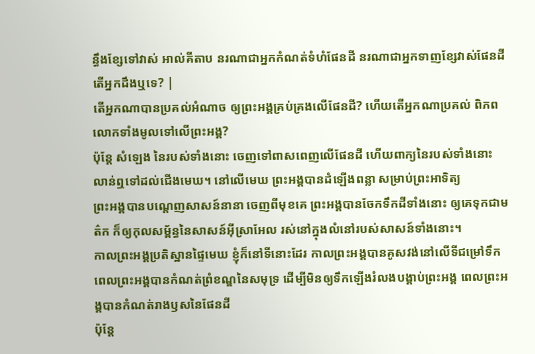ន្ធឹងខ្សែទៅវាស់ អាល់គីតាប នរណាជាអ្នកកំណត់ទំហំផែនដី នរណាជាអ្នកទាញខ្សែវាស់ផែនដី តើអ្នកដឹងឬទេ? |
តើអ្នកណាបានប្រគល់អំណាច ឲ្យព្រះអង្គគ្រប់គ្រងលើផែនដី? ហើយតើអ្នកណាប្រគល់ ពិភពលោកទាំងមូលទៅលើព្រះអង្គ?
ប៉ុន្តែ សំឡេង នៃរបស់ទាំងនោះ ចេញទៅពាសពេញលើផែនដី ហើយពាក្យនៃរបស់ទាំងនោះ លាន់ឮទៅដល់ជើងមេឃ។ នៅលើមេឃ ព្រះអង្គបានដំឡើងពន្លា សម្រាប់ព្រះអាទិត្យ
ព្រះអង្គបានបណ្តេញសាសន៍នានា ចេញពីមុខគេ ព្រះអង្គបានចែកទឹកដីទាំងនោះ ឲ្យគេទុកជាមត៌ក ក៏ឲ្យកុលសម្ព័ន្ធនៃសាសន៍អ៊ីស្រាអែល រស់នៅក្នុងលំនៅរបស់សាសន៍ទាំងនោះ។
កាលព្រះអង្គប្រតិស្ឋានផ្ទៃមេឃ ខ្ញុំក៏នៅទីនោះដែរ កាលព្រះអង្គបានគូសវង់នៅលើទីជម្រៅទឹក
ពេលព្រះអង្គបានកំណត់ព្រំខណ្ឌនៃសមុទ្រ ដើម្បីមិនឲ្យទឹកឡើងរំលងបង្គាប់ព្រះអង្គ ពេលព្រះអង្គបានកំណត់រាងឫសនៃផែនដី
ប៉ុន្តែ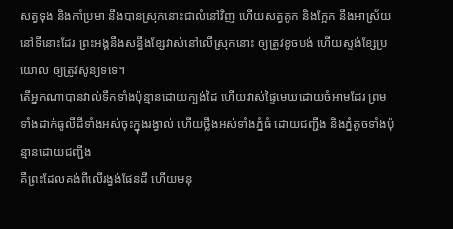សត្វទុង និងកាំប្រមា នឹងបានស្រុកនោះជាលំនៅវិញ ហើយសត្វគូក និងក្អែក នឹងអាស្រ័យនៅទីនោះដែរ ព្រះអង្គនឹងសន្ធឹងខ្សែវាស់នៅលើស្រុកនោះ ឲ្យត្រូវខូចបង់ ហើយស្ទង់ខ្សែប្រយោល ឲ្យត្រូវសូន្យទទេ។
តើអ្នកណាបានវាល់ទឹកទាំងប៉ុន្មានដោយក្បង់ដៃ ហើយវាស់ផ្ទៃមេឃដោយចំអាមដែរ ព្រមទាំងដាក់ធូលីដីទាំងអស់ចុះក្នុងរង្វាល់ ហើយថ្លឹងអស់ទាំងភ្នំធំ ដោយជញ្ជីង និងភ្នំតូចទាំងប៉ុន្មានដោយជញ្ជីង
គឺព្រះដែលគង់ពីលើរង្វង់ផែនដី ហើយមនុ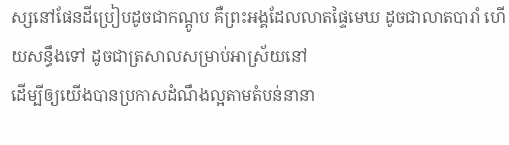ស្សនៅផែនដីប្រៀបដូចជាកណ្តូប គឺព្រះអង្គដែលលាតផ្ទៃមេឃ ដូចជាលាតបារាំ ហើយសន្ធឹងទៅ ដូចជាត្រសាលសម្រាប់អាស្រ័យនៅ
ដើម្បីឲ្យយើងបានប្រកាសដំណឹងល្អតាមតំបន់នានា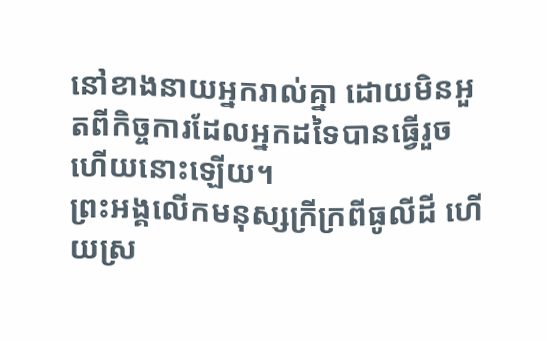នៅខាងនាយអ្នករាល់គ្នា ដោយមិនអួតពីកិច្ចការដែលអ្នកដទៃបានធ្វើរួចហើយនោះឡើយ។
ព្រះអង្គលើកមនុស្សក្រីក្រពីធូលីដី ហើយស្រ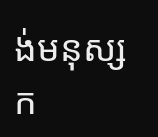ង់មនុស្សក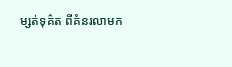ម្សត់ទុគ៌ត ពីគំនរលាមក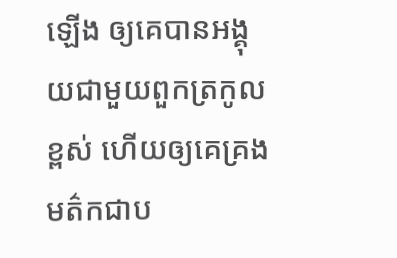ឡើង ឲ្យគេបានអង្គុយជាមួយពួកត្រកូលខ្ពស់ ហើយឲ្យគេគ្រងមត៌កជាប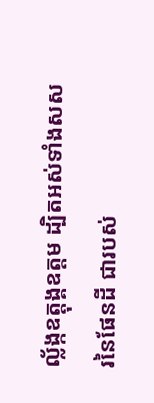ល្ល័ង្កឧត្តុង្គឧត្តម ដ្បិតអស់ទាំងសសរនៃផែនដី ជារបស់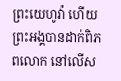ព្រះយេហូវ៉ា ហើយព្រះអង្គបានដាក់ពិភពលោក នៅលើស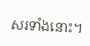សរទាំងនោះ។